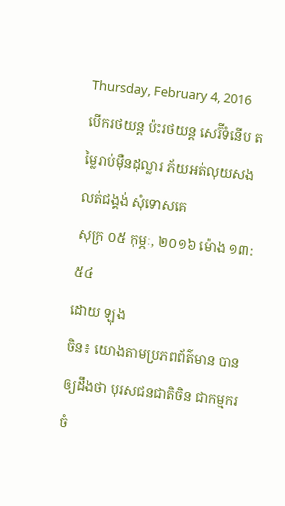Thursday, February 4, 2016
បើករថយន្ត ប៉ះរថយន្ត សេរ៊ីទំនើប តម្លៃរាប់ម៉ឺនដុល្លារ ភ័យអត់លុយសង លត់ជង្គង់ សុំទោសគេ
សុក្រ ០៥ កុម្ភៈ, ២០១៦ ម៉ោង ១៣:៥៤
ដោយ ឡុង
ចិន៖ យោងតាមប្រភពព័ត៌មាន បានឲ្យដឹងថា បុរសជនជាតិចិន ជាកម្មករចំ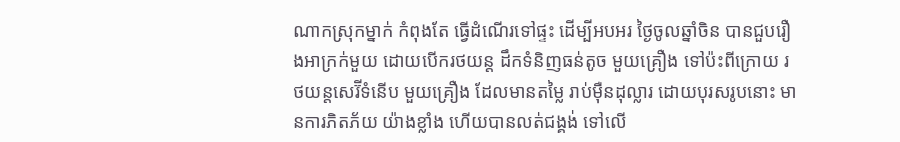ណាកស្រុកម្នាក់ កំពុងតែ ធ្វើដំណើរទៅផ្ទះ ដើម្បីអបអរ ថ្ងៃចូលឆ្នាំចិន បានជួបរឿងអាក្រក់មួយ ដោយបើករថយន្ត ដឹកទំនិញធន់តូច មួយគ្រឿង ទៅប៉ះពីក្រោយ រថយន្តសេរ៊ីទំនើប មួយគ្រឿង ដែលមានតម្លៃ រាប់ម៉ឺនដុល្លារ ដោយបុរសរូបនោះ មានការភិតភ័យ យ៉ាងខ្លាំង ហើយបានលត់ជង្គង់ ទៅលើ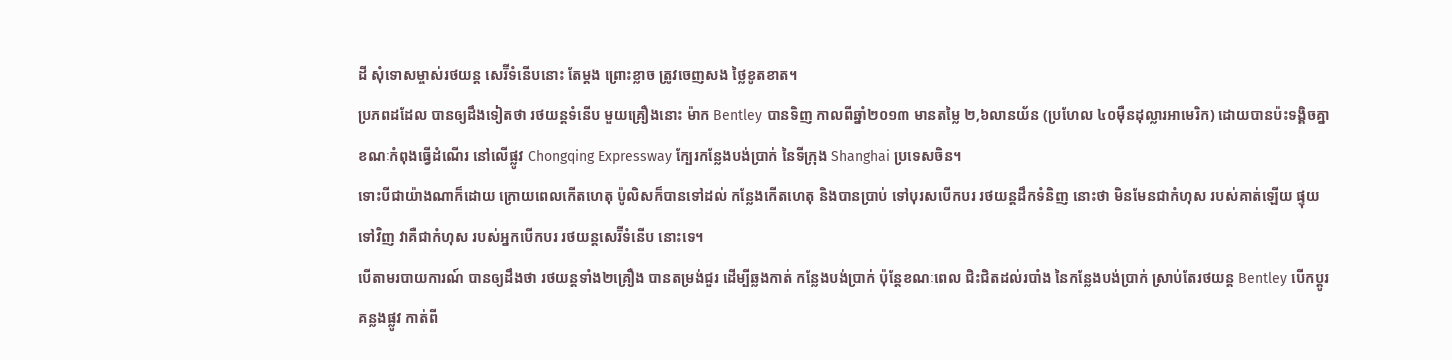ដី សុំទោសម្ចាស់រថយន្ត សេរ៊ីទំនើបនោះ តែម្តង ព្រោះខ្លាច ត្រូវចេញសង ថ្លៃខូតខាត។
ប្រភពដដែល បានឲ្យដឹងទៀតថា រថយន្តទំនើប មួយគ្រឿងនោះ ម៉ាក Bentley បានទិញ កាលពីឆ្នាំ២០១៣ មានតម្លៃ ២,៦លានយ័ន (ប្រហែល ៤០ម៉ឺនដុល្លារអាមេរិក) ដោយបានប៉ះទង្គិចគ្នា ខណៈកំពុងធ្វើដំណើរ នៅលើផ្លូវ Chongqing Expressway ក្បែរកន្លែងបង់ប្រាក់ នៃទីក្រុង Shanghai ប្រទេសចិន។
ទោះបីជាយ៉ាងណាក៏ដោយ ក្រោយពេលកើតហេតុ ប៉ូលិសក៏បានទៅដល់ កន្លែងកើតហេតុ និងបានប្រាប់ ទៅបុរសបើកបរ រថយន្តដឹកទំនិញ នោះថា មិនមែនជាកំហុស របស់គាត់ឡើយ ផ្ទុយទៅវិញ វាគឺជាកំហុស របស់អ្នកបើកបរ រថយន្តសេរ៊ីទំនើប នោះទេ។
បើតាមរបាយការណ៍ បានឲ្យដឹងថា រថយន្តទាំង២គ្រឿង បានតម្រង់ជួរ ដើម្បីឆ្លងកាត់ កន្លែងបង់ប្រាក់ ប៉ុន្តែខណៈពេល ជិះជិតដល់របាំង នៃកន្លែងបង់ប្រាក់ ស្រាប់តែរថយន្ត Bentley បើកប្តូរគន្លងផ្លូវ កាត់ពី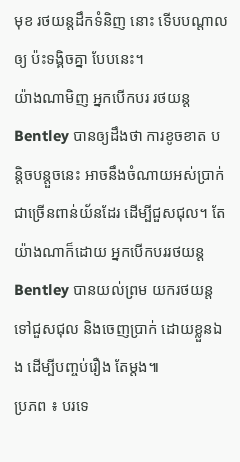មុខ រថយន្តដឹកទំនិញ នោះ ទើបបណ្តាលឲ្យ ប៉ះទង្គិចគ្នា បែបនេះ។
យ៉ាងណាមិញ អ្នកបើកបរ រថយន្ត Bentley បានឲ្យដឹងថា ការខូចខាត បន្តិចបន្តួចនេះ អាចនឹងចំណាយអស់ប្រាក់ ជាច្រើនពាន់យ័នដែរ ដើម្បីជួសជុល។ តែយ៉ាងណាក៏ដោយ អ្នកបើកបររថយន្ត Bentley បានយល់ព្រម យករថយន្ត ទៅជួសជុល និងចេញប្រាក់ ដោយខ្លួនឯង ដើម្បីបញ្ចប់រឿង តែម្តង៕
ប្រភព ៖ បរទេ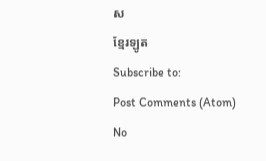ស
ខ្មែរឡូត
Subscribe to:
Post Comments (Atom)
No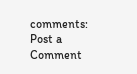comments:
Post a Comment